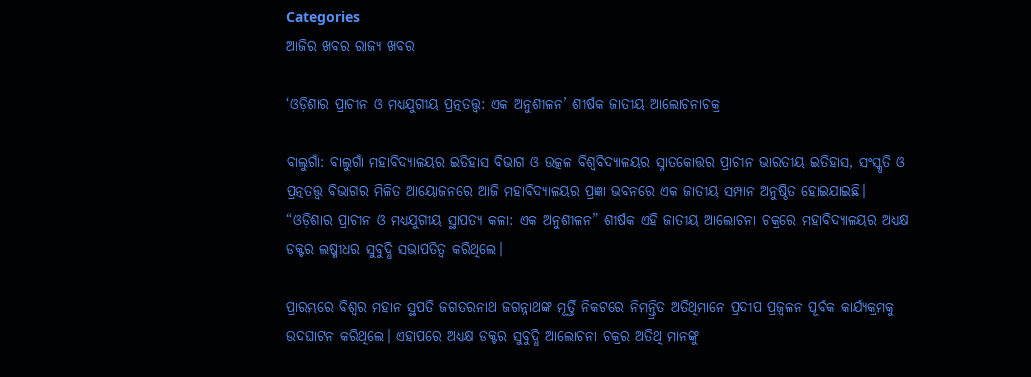Categories
ଆଜିର ଖବର ରାଜ୍ୟ ଖବର

‘ଓଡ଼ିଶାର ପ୍ରାଚୀନ ଓ ମଧ୍ୟଯୁଗୀୟ ପ୍ରତ୍ନତତ୍ତ୍ୱ: ଏକ ଅନୁଶୀଳନ’ ଶୀର୍ଷକ ଜାତୀୟ ଆଲୋଚନାଚକ୍ର

ବାଲୁଗାଁ: ବାଲୁଗାଁ ମହାବିଦ୍ୟାଳୟର ଇତିହାସ ବିଭାଗ ଓ ଉତ୍କଳ ବିଶ୍ୱବିଦ୍ୟାଳୟର ସ୍ନାତକୋତ୍ତର ପ୍ରାଚୀନ ଭାରତୀୟ ଇତିହାସ, ସଂସ୍କୃତି ଓ ପ୍ରତ୍ନତତ୍ତ୍ୱ ବିଭାଗର ମିଳିତ ଆୟୋଜନରେ ଆଜି ମହାବିଦ୍ୟାଳୟର ପ୍ରଜ୍ଞା ଭବନରେ ଏକ ଜାତୀୟ ସମ୍ପାନ ଅନୁଷ୍ଠିତ ହୋଇଯାଇଛି। “ଓଡ଼ିଶାର ପ୍ରାଚୀନ ଓ ମଧ୍ୟଯୁଗୀୟ ସ୍ଥାପତ୍ୟ କଳା: ଏକ ଅନୁଶୀଳନ” ଶୀର୍ଷକ ଏହି ଜାତୀୟ ଆଲୋଚନା ଚକ୍ରରେ ମହାବିଦ୍ୟାଳୟର ଅଧ୍ୟକ୍ଷ ଡକ୍ଟର ଲଷ୍ମୀଧର ସୁବୁଦ୍ଧି ସଭାପତିତ୍ୱ କରିଥିଲେ।

ପ୍ରାରମ୍ଭରେ ବିଶ୍ୱର ମହାନ ସ୍ଥପତି ଜଗତରନାଥ ଜଗନ୍ନାଥଙ୍କ ମୂର୍ତ୍ତି ନିକଟରେ ନିମନ୍ତ୍ରିତ ଅତିଥିମାନେ ପ୍ରଦୀପ ପ୍ରଜ୍ବଳନ ପୂର୍ବକ କାର୍ଯ୍ୟକ୍ରମକୁ ଉଦଘାଟନ କରିଥିଲେ। ଏହାପରେ ଅଧ୍ୟକ୍ଷ ଡକ୍ଟର ସୁବୁଦ୍ଧି ଆଲୋଚନା ଚକ୍ରର ଅତିଥି ମାନଙ୍କୁ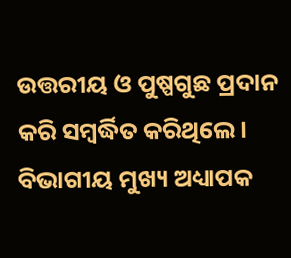ଉତ୍ତରୀୟ ଓ ପୁଷ୍ପଗୁଛ ପ୍ରଦାନ କରି ସମ୍ବର୍ଦ୍ଧିତ କରିଥିଲେ। ବିଭାଗୀୟ ମୁଖ୍ୟ ଅଧ୍ୟାପକ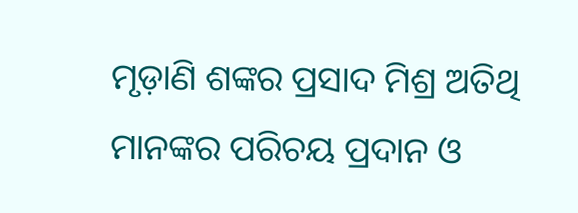ମୃଡ଼ାଣି ଶଙ୍କର ପ୍ରସାଦ ମିଶ୍ର ଅତିଥି ମାନଙ୍କର ପରିଚୟ ପ୍ରଦାନ ଓ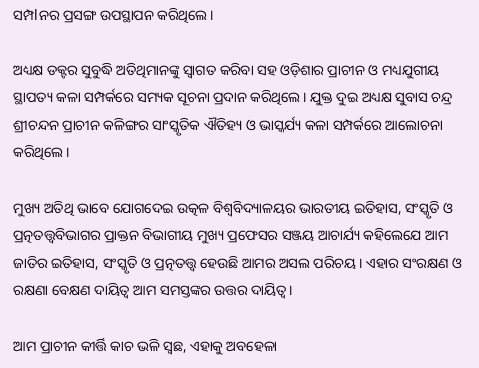ସମ୍ପlନର ପ୍ରସଙ୍ଗ ଉପସ୍ଥାପନ କରିଥିଲେ।

ଅଧ୍ୟକ୍ଷ ଡକ୍ଟର ସୁବୁଦ୍ଧି ଅତିଥିମାନଙ୍କୁ ସ୍ୱାଗତ କରିବା ସହ ଓଡ଼ିଶାର ପ୍ରାଚୀନ ଓ ମଧ୍ୟଯୁଗୀୟ ସ୍ଥାପତ୍ୟ କଳା ସମ୍ପର୍କରେ ସମ୍ୟକ ସୂଚନା ପ୍ରଦାନ କରିଥିଲେ। ଯୁକ୍ତ ଦୁଇ ଅଧ୍ୟକ୍ଷ ସୁବାସ ଚନ୍ଦ୍ର ଶ୍ରୀଚନ୍ଦନ ପ୍ରାଚୀନ କଳିଙ୍ଗର ସାଂସ୍କୃତିକ ଐତିହ୍ୟ ଓ ଭାସ୍କର୍ଯ୍ୟ କଳା ସମ୍ପର୍କରେ ଆଲୋଚନା କରିଥିଲେ।

ମୁଖ୍ୟ ଅତିଥି ଭାବେ ଯୋଗଦେଇ ଉତ୍କଳ ବିଶ୍ୱବିଦ୍ୟାଳୟର ଭାରତୀୟ ଇତିହାସ, ସଂସ୍କୃତି ଓ ପ୍ରତ୍ନତତ୍ତ୍ୱବିଭାଗର ପ୍ରାକ୍ତନ ବିଭାଗୀୟ ମୁଖ୍ୟ ପ୍ରଫେସର ସଞ୍ଜୟ ଆଚାର୍ଯ୍ୟ କହିଲେଯେ ଆମ ଜାତିର ଇତିହାସ, ସଂସ୍କୃତି ଓ ପ୍ରତ୍ନତତ୍ତ୍ୱ ହେଉଛି ଆମର ଅସଲ ପରିଚୟ। ଏହାର ସଂରକ୍ଷଣ ଓ ରକ୍ଷଣା ବେକ୍ଷଣ ଦାୟିତ୍ୱ ଆମ ସମସ୍ତଙ୍କର ଉତ୍ତର ଦାୟିତ୍ୱ।

ଆମ ପ୍ରାଚୀନ କୀର୍ତ୍ତି କାଚ ଭଳି ସ୍ଵଛ, ଏହାକୁ ଅବହେଳା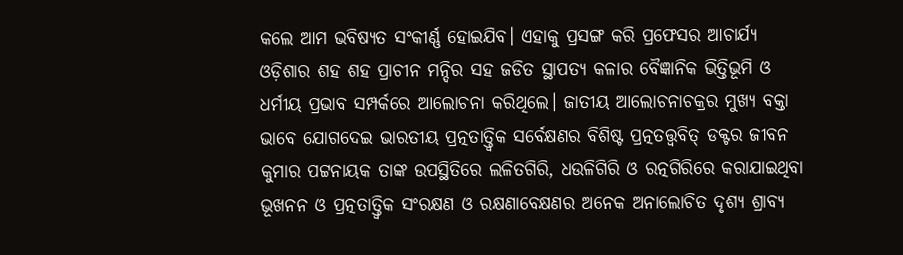କଲେ ଆମ ଭବିଷ୍ୟତ ସଂକୀର୍ଣ୍ଣ ହୋଇଯିବ। ଏହାକୁ ପ୍ରସଙ୍ଗ କରି ପ୍ରଫେସର ଆଚାର୍ଯ୍ୟ ଓଡ଼ିଶାର ଶହ ଶହ ପ୍ରାଚୀନ ମନ୍ଦିର ସହ ଜଡିତ ସ୍ଥାପତ୍ୟ କଳାର ବୈଜ୍ଞାନିକ ଭିତ୍ତିଭୂମି ଓ ଧର୍ମୀୟ ପ୍ରଭାବ ସମ୍ପର୍କରେ ଆଲୋଚନା କରିଥିଲେ। ଜାତୀୟ ଆଲୋଚନାଚକ୍ରର ମୁଖ୍ୟ ବକ୍ତା ଭାବେ ଯୋଗଦେଇ ଭାରତୀୟ ପ୍ରତ୍ନତାତ୍ତ୍ୱିକ ସର୍ବେକ୍ଷଣର ବିଶିଷ୍ଟ ପ୍ରତ୍ନତତ୍ତ୍ୱବିତ୍ ଡକ୍ଟର ଜୀବନ କୁମାର ପଟ୍ଟନାୟକ ତାଙ୍କ ଉପସ୍ଥିତିରେ ଲଳିତଗିରି, ଧଉଳିଗିରି ଓ ରତ୍ନଗିରିରେ କରାଯାଇଥିବା ଭୂଖନନ ଓ ପ୍ରତ୍ନତାତ୍ତ୍ୱିକ ସଂରକ୍ଷଣ ଓ ରକ୍ଷଣାବେକ୍ଷଣର ଅନେକ ଅନାଲୋଚିତ ଦୃଶ୍ୟ ଶ୍ରାବ୍ୟ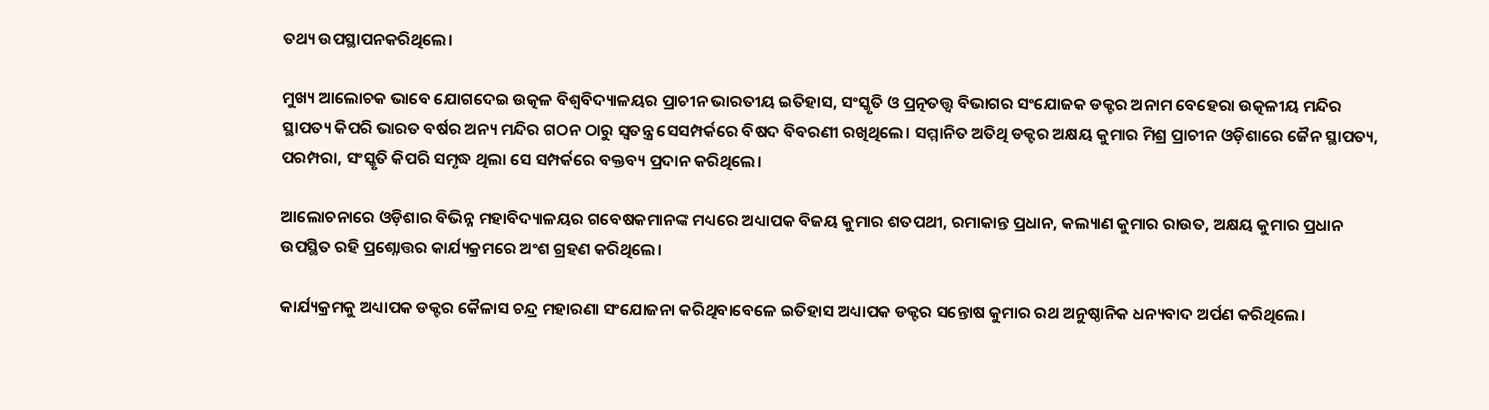ତଥ୍ୟ ଉପସ୍ଥାପନକରିଥିଲେ।

ମୁଖ୍ୟ ଆଲୋଚକ ଭାବେ ଯୋଗଦେଇ ଉତ୍କଳ ବିଶ୍ଵବିଦ୍ୟାଳୟର ପ୍ରାଚୀନ ଭାରତୀୟ ଇତିହାସ, ସଂସ୍କୃତି ଓ ପ୍ରତ୍ନତତ୍ତ୍ୱ ବିଭାଗର ସଂଯୋଜକ ଡକ୍ଟର ଅନାମ ବେହେରା ଉତ୍କଳୀୟ ମନ୍ଦିର ସ୍ଥାପତ୍ୟ କିପରି ଭାରତ ବର୍ଷର ଅନ୍ୟ ମନ୍ଦିର ଗଠନ ଠାରୁ ସ୍ୱତନ୍ତ୍ର ସେସମ୍ପର୍କରେ ବିଷଦ ବିବରଣୀ ରଖିଥିଲେ। ସମ୍ମାନିତ ଅତିଥି ଡକ୍ଟର ଅକ୍ଷୟ କୁମାର ମିଶ୍ର ପ୍ରାଚୀନ ଓଡ଼ିଶାରେ ଜୈନ ସ୍ଥାପତ୍ୟ, ପରମ୍ପରା, ସଂସ୍କୃତି କିପରି ସମୃଦ୍ଧ ଥିଲା ସେ ସମ୍ପର୍କରେ ବକ୍ତବ୍ୟ ପ୍ରଦାନ କରିଥିଲେ।

ଆଲୋଚନାରେ ଓଡ଼ିଶାର ବିଭିନ୍ନ ମହାବିଦ୍ୟାଳୟର ଗବେଷକମାନଙ୍କ ମଧ୍ୟରେ ଅଧ୍ୟାପକ ବିଜୟ କୁମାର ଶତପଥୀ, ରମାକାନ୍ତ ପ୍ରଧାନ, କଲ୍ୟାଣ କୁମାର ରାଉତ, ଅକ୍ଷୟ କୁମାର ପ୍ରଧାନ ଉପସ୍ଥିତ ରହି ପ୍ରଶ୍ନୋତ୍ତର କାର୍ଯ୍ୟକ୍ରମରେ ଅଂଶ ଗ୍ରହଣ କରିଥିଲେ।

କାର୍ଯ୍ୟକ୍ରମକୁ ଅଧ୍ୟାପକ ଡକ୍ଟର କୈଳାସ ଚନ୍ଦ୍ର ମହାରଣା ସଂଯୋଜନା କରିଥିବାବେଳେ ଇତିହାସ ଅଧ୍ୟାପକ ଡକ୍ଟର ସନ୍ତୋଷ କୁମାର ରଥ ଅନୁଷ୍ଠାନିକ ଧନ୍ୟବାଦ ଅର୍ପଣ କରିଥିଲେ।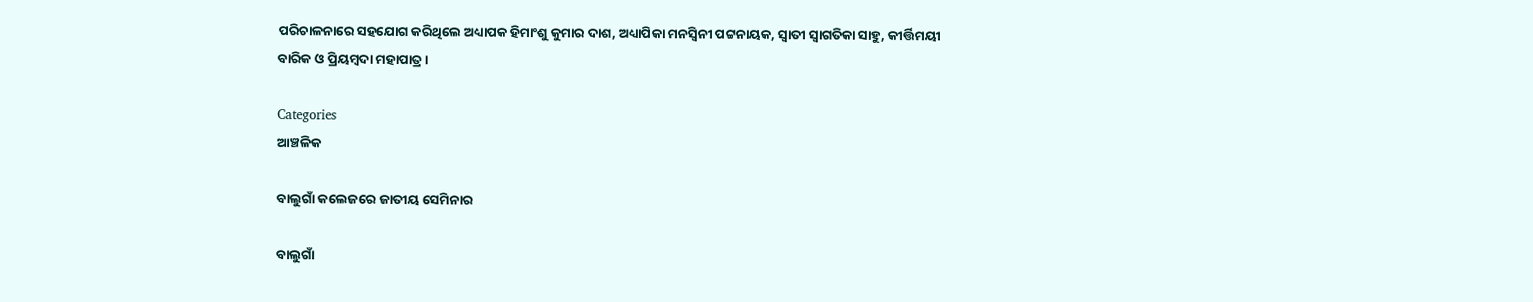ପରିଚାଳନାରେ ସହଯୋଗ କରିଥିଲେ ଅଧ୍ୟାପକ ହିମାଂଶୁ କୁମାର ଦାଶ, ଅଧ୍ୟାପିକା ମନସ୍ବିନୀ ପଟ୍ଟନାୟକ, ସ୍ୱାତୀ ସ୍ଵାଗତିକା ସାହୁ, କୀର୍ତ୍ତିମୟୀ ବାରିକ ଓ ପ୍ରିୟମ୍ବଦା ମହାପାତ୍ର।

Categories
ଆଞ୍ଚଳିକ

ବାଲୁଗାଁ କଲେଜରେ ଜାତୀୟ ସେମିନାର

ବାଲୁଗାଁ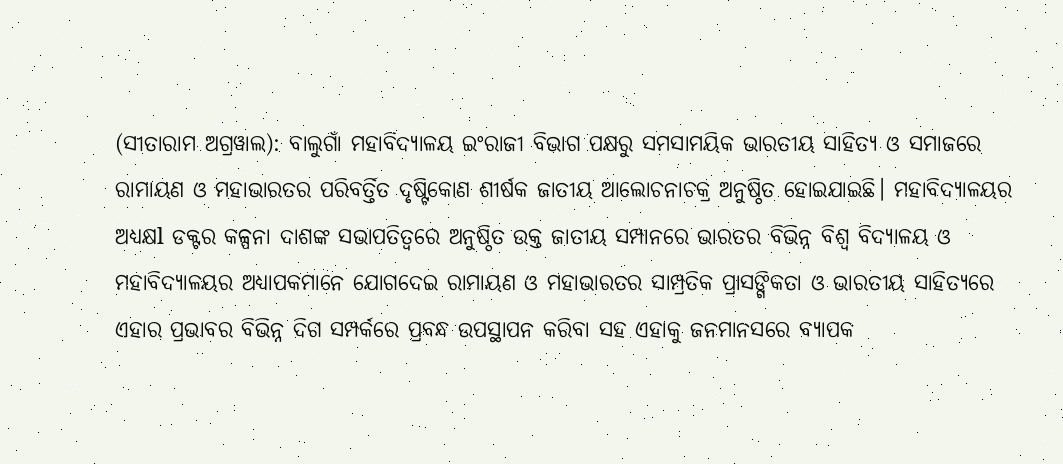(ସୀତାରାମ ଅଗ୍ରୱାଲ): ବାଲୁଗାଁ ମହାବିଦ୍ୟାଳୟ ଇଂରାଜୀ ବିଭାଗ ପକ୍ଷରୁ ସମସାମୟିକ ଭାରତୀୟ ସାହିତ୍ୟ ଓ ସମାଜରେ ରାମାୟଣ ଓ ମହାଭାରତର ପରିବର୍ତ୍ତିତ ଦୃଷ୍ଟିକୋଣ ଶୀର୍ଷକ ଜାତୀୟ ଆଲୋଚନାଚକ୍ର ଅନୁଷ୍ଠିତ ହୋଇଯାଇଛି। ମହାବିଦ୍ୟାଳୟର ଅଧ୍ୟକ୍ଷl ଡକ୍ଟର କଳ୍ପନା ଦାଶଙ୍କ ସଭାପତିତ୍ୱରେ ଅନୁଷ୍ଠିତ ଉକ୍ତ ଜାତୀୟ ସମ୍ପାନରେ ଭାରତର ବିଭିନ୍ନ ବିଶ୍ୱ ବିଦ୍ୟାଳୟ ଓ ମହାବିଦ୍ୟାଳୟର ଅଧ୍ୟାପକମାନେ ଯୋଗଦେଇ ରାମାୟଣ ଓ ମହାଭାରତର ସାମ୍ପ୍ରତିକ ପ୍ରାସଙ୍ଗିକତା ଓ ଭାରତୀୟ ସାହିତ୍ୟରେ ଏହାର ପ୍ରଭାବର ବିଭିନ୍ନ ଦିଗ ସମ୍ପର୍କରେ ପ୍ରବନ୍ଧ ଉପସ୍ଥାପନ କରିବା ସହ ଏହାକୁ ଜନମାନସରେ ବ୍ୟାପକ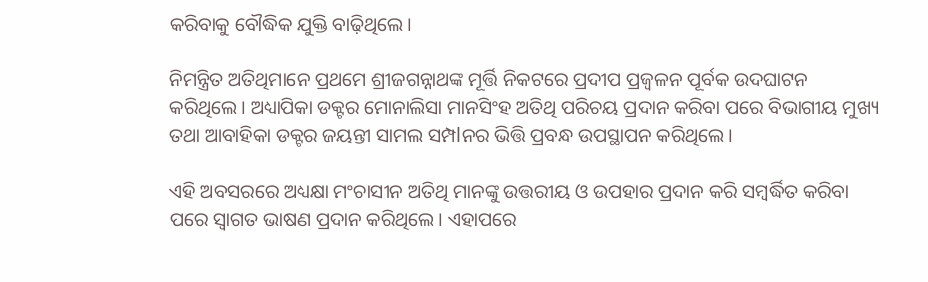କରିବାକୁ ବୌଦ୍ଧିକ ଯୁକ୍ତି ବାଢ଼ିଥିଲେ।

ନିମନ୍ତ୍ରିତ ଅତିଥିମାନେ ପ୍ରଥମେ ଶ୍ରୀଜଗନ୍ନାଥଙ୍କ ମୂର୍ତ୍ତି ନିକଟରେ ପ୍ରଦୀପ ପ୍ରଜ୍ବଳନ ପୂର୍ବକ ଉଦଘାଟନ କରିଥିଲେ। ଅଧ୍ୟାପିକା ଡକ୍ଟର ମୋନାଲିସା ମାନସିଂହ ଅତିଥି ପରିଚୟ ପ୍ରଦାନ କରିବା ପରେ ବିଭାଗୀୟ ମୁଖ୍ୟ ତଥା ଆବାହିକା ଡକ୍ଟର ଜୟନ୍ତୀ ସାମଲ ସମ୍ପlନର ଭିତ୍ତି ପ୍ରବନ୍ଧ ଉପସ୍ଥାପନ କରିଥିଲେ।

ଏହି ଅବସରରେ ଅଧ୍ୟକ୍ଷା ମଂଚାସୀନ ଅତିଥି ମାନଙ୍କୁ ଉତ୍ତରୀୟ ଓ ଉପହାର ପ୍ରଦାନ କରି ସମ୍ବର୍ଦ୍ଧିତ କରିବା ପରେ ସ୍ୱାଗତ ଭାଷଣ ପ୍ରଦାନ କରିଥିଲେ। ଏହାପରେ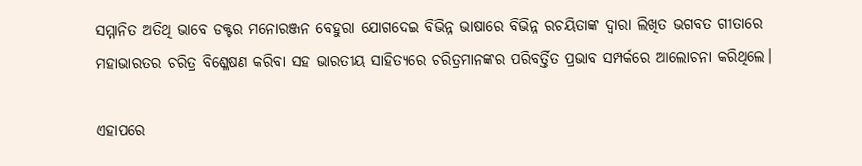ସମ୍ମାନିତ ଅତିଥି ଭାବେ ଡକ୍ଟର ମନୋରଞ୍ଜନ ବେହୁରା ଯୋଗଦେଇ ବିଭିନ୍ନ ଭାଷାରେ ବିଭିନ୍ନ ରଚୟିତାଙ୍କ ଦ୍ୱାରା ଲିଖିତ ଭଗବତ ଗୀତାରେ ମହାଭାରତର ଚରିତ୍ର ବିଶ୍ଳେଷଣ କରିବା ସହ ଭାରତୀୟ ସାହିତ୍ୟରେ ଚରିତ୍ରମାନଙ୍କର ପରିବର୍ତ୍ତିତ ପ୍ରଭାବ ସମ୍ପର୍କରେ ଆଲୋଚନା କରିଥିଲେ।

ଏହାପରେ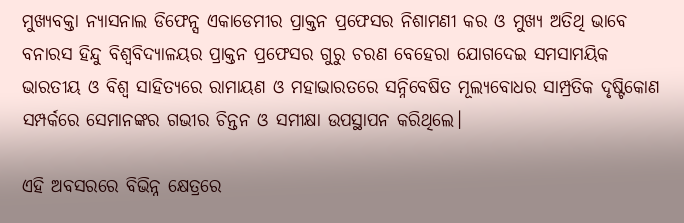ମୁଖ୍ୟବକ୍ତା ନ୍ୟାସନାଲ ଡିଫେନ୍ସ ଏକାଡେମୀର ପ୍ରାକ୍ତନ ପ୍ରଫେସର ନିଶାମଣୀ କର ଓ ମୁଖ୍ୟ ଅତିଥି ଭାବେ ବନାରସ ହିନ୍ଦୁ ବିଶ୍ୱବିଦ୍ୟାଳୟର ପ୍ରାକ୍ତନ ପ୍ରଫେସର ଗୁରୁ ଚରଣ ବେହେରା ଯୋଗଦେଇ ସମସାମୟିକ ଭାରତୀୟ ଓ ବିଶ୍ୱ ସାହିତ୍ୟରେ ରାମାୟଣ ଓ ମହାଭାରତରେ ସନ୍ନିବେଷିତ ମୂଲ୍ୟବୋଧର ସାମ୍ପ୍ରତିକ ଦୃଷ୍ଟିକୋଣ ସମ୍ପର୍କରେ ସେମାନଙ୍କର ଗଭୀର ଚିନ୍ତନ ଓ ସମୀକ୍ଷା ଉପସ୍ଥାପନ କରିଥିଲେ।

ଏହି ଅବସରରେ ବିଭିନ୍ନ କ୍ଷେତ୍ରରେ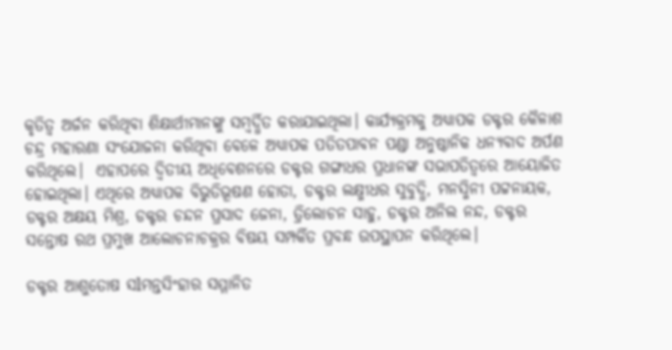କୃତିତ୍ୱ ଅର୍ଜନ କରିଥିବା ଶିକ୍ଷାର୍ଥୀମାନଙ୍କୁ ସମ୍ବର୍ଦ୍ଧିତ କରାଯାଇଥିଲା। କାର୍ଯ୍ୟକ୍ରମକୁ ଅଧ୍ୟାପକ ଡକ୍ଟର କୈଳାଶ ଚନ୍ଦ୍ର ମହାରଣା ସଂଯୋଜନା କରିଥିବା ବେଳେ ଅଧ୍ୟାପକ ପତିତପାବନ ପଣ୍ଡା ଅନୁଷ୍ଠାନିକ ଧନ୍ୟବାଦ ଅର୍ପଣ କରିଥିଲେ।  ଏହାପରେ ଦ୍ୱିତୀୟ ଅଧିବେଶନରେ ଡକ୍ଟର ଗଙ୍ଗାଧର ପ୍ରଧାନଙ୍କ ସଭାପତିତ୍ୱରେ ଆୟୋଜିତ ହୋଇଥିଲା। ଏଥିରେ ଅଧ୍ୟାପକ ବିଭୁତିଭୂଷଣ ହୋତା, ଡକ୍ଟର ଲକ୍ଷ୍ମୀଧର ସୁବୁଦ୍ଧି, ମନସ୍ମିନୀ ପଟ୍ଟନାୟକ, ଡକ୍ଟର ଅକ୍ଷୟ ମିଶ୍ର, ଡକ୍ଟର ଚନ୍ଦନ ପ୍ରସାଦ ଜେନା, ତ୍ରିଲୋଚନ ସାହୁ, ଡକ୍ଟର ଅନିଲ ନନ୍ଦ, ଡକ୍ଟର ସନ୍ତୋଷ ରଥ ପ୍ରମୁଖ ଆଲୋଚନାଚକ୍ରର ବିଷୟ ସମ୍ପର୍କିତ ପ୍ରବନ୍ଧ ଉପସ୍ଥାପନ କରିଥିଲେ।

ଡକ୍ଟର ଆଶୁତୋଷ ସlମନ୍ତସିଂହାର ସମ୍ମାନିତ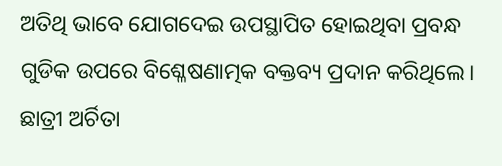ଅତିଥି ଭାବେ ଯୋଗଦେଇ ଉପସ୍ଥାପିତ ହୋଇଥିବା ପ୍ରବନ୍ଧ ଗୁଡିକ ଉପରେ ବିଶ୍ଳେଷଣାତ୍ମକ ବକ୍ତବ୍ୟ ପ୍ରଦାନ କରିଥିଲେ। ଛାତ୍ରୀ ଅର୍ଚିତା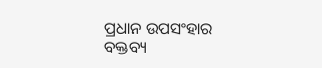ପ୍ରଧାନ ଉପସଂହାର ବକ୍ତବ୍ୟ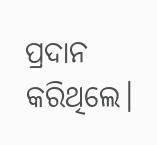ପ୍ରଦାନ କରିଥିଲେ।